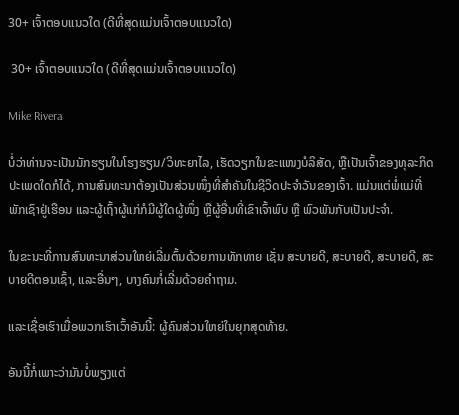30+ ເຈົ້າຕອບແນວໃດ (ດີທີ່ສຸດແມ່ນເຈົ້າຕອບແນວໃດ)

 30+ ເຈົ້າຕອບແນວໃດ (ດີທີ່ສຸດແມ່ນເຈົ້າຕອບແນວໃດ)

Mike Rivera

ບໍ່ວ່າທ່ານຈະເປັນນັກຮຽນໃນໂຮງຮຽນ/ວິທະຍາໄລ, ເຮັດວຽກໃນຂະແໜງບໍລິສັດ, ຫຼືເປັນເຈົ້າຂອງທຸລະກິດປະເພດໃດກໍໄດ້, ການສົນທະນາຕ້ອງເປັນສ່ວນໜຶ່ງທີ່ສຳຄັນໃນຊີວິດປະຈຳວັນຂອງເຈົ້າ. ແມ່ນແຕ່ພໍ່ແມ່ທີ່ພັກເຊົາຢູ່ເຮືອນ ແລະຜູ້ເຖົ້າຜູ້ແກ່ກໍມີຜູ້ໃດຜູ້ໜຶ່ງ ຫຼືຜູ້ອື່ນທີ່ເຂົາເຈົ້າພົບ ຫຼື ພົວພັນກັບເປັນປະຈຳ.

ໃນຂະນະທີ່ການສົນທະນາສ່ວນໃຫຍ່ເລີ່ມຕົ້ນດ້ວຍການທັກທາຍ ເຊັ່ນ ສະບາຍດີ, ສະບາຍດີ, ສະບາຍດີ, ສະບາຍດີຕອນເຊົ້າ, ແລະອື່ນໆ, ບາງຄົນກໍ່ເລີ່ມດ້ວຍຄຳຖາມ.

ແລະເຊື່ອເຮົາເມື່ອພວກເຮົາເວົ້າອັນນີ້: ຜູ້ຄົນສ່ວນໃຫຍ່ໃນຍຸກສຸດທ້າຍ.

ອັນນີ້ກໍ່ເພາະວ່າມັນບໍ່ພຽງແຕ່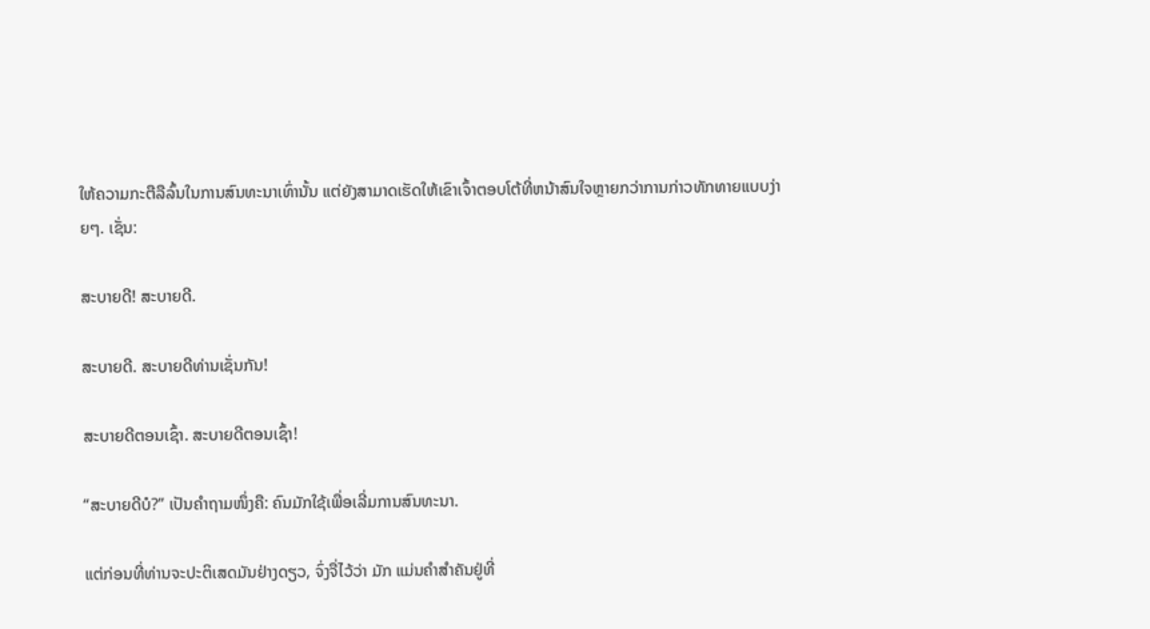ໃຫ້ຄວາມກະຕືລືລົ້ນໃນການສົນທະນາເທົ່ານັ້ນ ແຕ່ຍັງສາມາດເຮັດໃຫ້ເຂົາເຈົ້າຕອບໂຕ້ທີ່ຫນ້າສົນໃຈຫຼາຍກວ່າການກ່າວທັກທາຍແບບງ່າຍໆ. ເຊັ່ນ:

ສະບາຍດີ! ສະບາຍດີ.

ສະບາຍດີ. ສະບາຍດີທ່ານເຊັ່ນກັນ!

ສະບາຍດີຕອນເຊົ້າ. ສະບາຍດີຕອນເຊົ້າ!

“ສະບາຍດີບໍ?” ເປັນຄຳຖາມໜຶ່ງຄື: ຄົນມັກໃຊ້ເພື່ອເລີ່ມການສົນທະນາ.

ແຕ່ກ່ອນທີ່ທ່ານຈະປະຕິເສດມັນຢ່າງດຽວ, ຈົ່ງຈື່ໄວ້ວ່າ ມັກ ແມ່ນຄຳສຳຄັນຢູ່ທີ່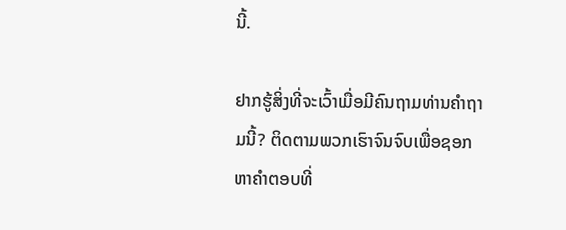ນີ້.

ຢາກຮູ້ສິ່ງທີ່ຈະເວົ້າເມື່ອມີຄົນຖາມທ່ານຄໍາຖາມນີ້? ຕິດຕາມພວກເຮົາຈົນຈົບເພື່ອຊອກຫາຄຳຕອບທີ່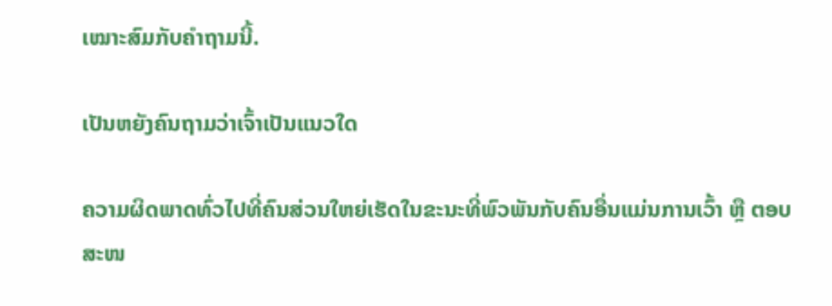ເໝາະສົມກັບຄຳຖາມນີ້.

ເປັນຫຍັງຄົນຖາມວ່າເຈົ້າເປັນແນວໃດ

ຄວາມຜິດພາດທົ່ວໄປທີ່ຄົນສ່ວນໃຫຍ່ເຮັດໃນຂະນະທີ່ພົວພັນກັບຄົນອື່ນແມ່ນການເວົ້າ ຫຼື ຕອບສະໜ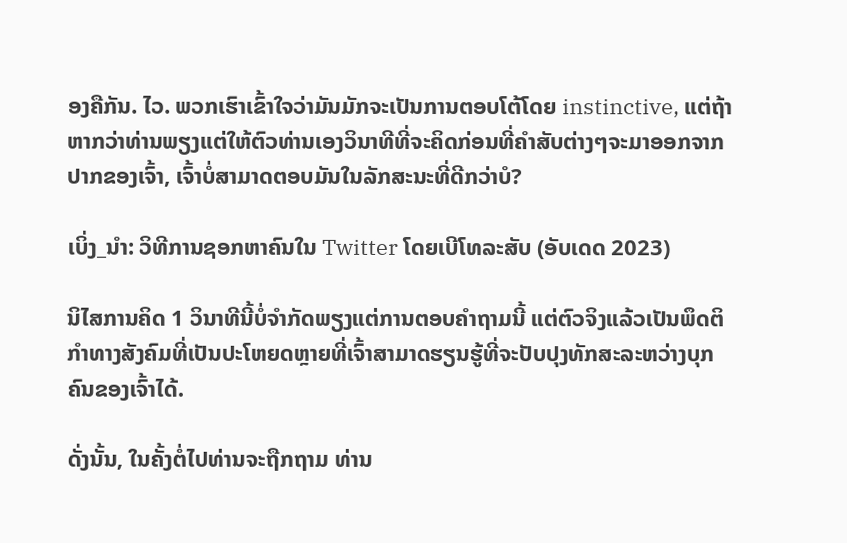ອງຄືກັນ. ໄວ. ພວກເຮົາເຂົ້າໃຈວ່າມັນມັກຈະເປັນການຕອບໂຕ້ໂດຍ instinctive, ແຕ່ຖ້າຫາກວ່າທ່ານພຽງແຕ່ໃຫ້ຕົວທ່ານເອງວິນາທີທີ່ຈະຄິດກ່ອນທີ່ຄໍາສັບຕ່າງໆຈະມາອອກຈາກປາກຂອງເຈົ້າ, ເຈົ້າບໍ່ສາມາດຕອບມັນໃນລັກສະນະທີ່ດີກວ່າບໍ?

ເບິ່ງ_ນຳ: ວິທີການຊອກຫາຄົນໃນ Twitter ໂດຍເບີໂທລະສັບ (ອັບເດດ 2023)

ນິໄສການຄິດ 1 ວິນາທີນີ້ບໍ່ຈຳກັດພຽງແຕ່ການຕອບຄຳຖາມນີ້ ແຕ່ຕົວຈິງແລ້ວເປັນພຶດຕິກຳທາງສັງຄົມທີ່ເປັນປະໂຫຍດຫຼາຍທີ່ເຈົ້າສາມາດຮຽນຮູ້ທີ່ຈະປັບປຸງທັກສະລະຫວ່າງບຸກຄົນຂອງເຈົ້າໄດ້.

ດັ່ງນັ້ນ, ໃນຄັ້ງຕໍ່ໄປທ່ານຈະຖືກຖາມ ທ່ານ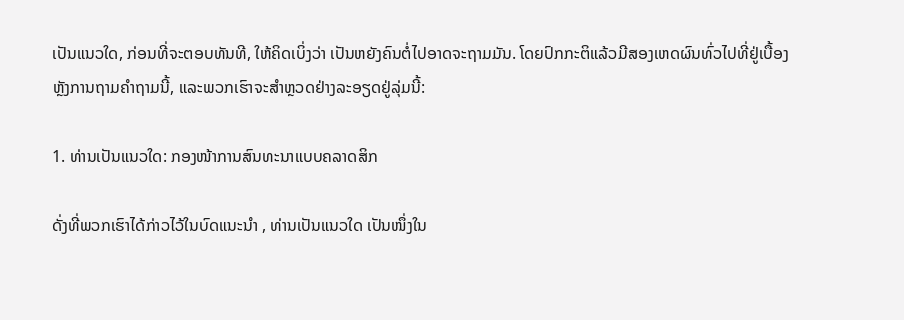ເປັນແນວໃດ, ກ່ອນທີ່ຈະຕອບທັນທີ, ໃຫ້ຄິດເບິ່ງວ່າ ເປັນຫຍັງຄົນຕໍ່ໄປອາດຈະຖາມມັນ. ໂດຍປົກກະຕິແລ້ວມີສອງເຫດຜົນທົ່ວໄປທີ່ຢູ່ເບື້ອງຫຼັງການຖາມຄຳຖາມນີ້, ແລະພວກເຮົາຈະສຳຫຼວດຢ່າງລະອຽດຢູ່ລຸ່ມນີ້:

1. ທ່ານເປັນແນວໃດ: ກອງໜ້າການສົນທະນາແບບຄລາດສິກ

ດັ່ງທີ່ພວກເຮົາໄດ້ກ່າວໄວ້ໃນບົດແນະນຳ , ທ່ານເປັນແນວໃດ ເປັນໜຶ່ງໃນ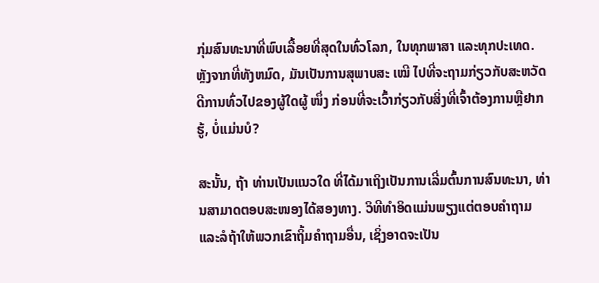ກຸ່ມສົນທະນາທີ່ພົບເລື້ອຍທີ່ສຸດໃນທົ່ວໂລກ, ໃນທຸກພາສາ ແລະທຸກປະເທດ. ຫຼັງຈາກທີ່ທັງຫມົດ, ມັນເປັນການສຸພາບສະ ເໝີ ໄປທີ່ຈະຖາມກ່ຽວກັບສະຫວັດດີການທົ່ວໄປຂອງຜູ້ໃດຜູ້ ໜຶ່ງ ກ່ອນທີ່ຈະເວົ້າກ່ຽວກັບສິ່ງທີ່ເຈົ້າຕ້ອງການຫຼືຢາກຮູ້, ບໍ່ແມ່ນບໍ?

ສະນັ້ນ, ຖ້າ ທ່ານເປັນແນວໃດ ທີ່ໄດ້ມາເຖິງເປັນການເລີ່ມຕົ້ນການສົນທະນາ, ທ່ານສາມາດຕອບສະໜອງໄດ້ສອງທາງ. ວິທີທໍາອິດແມ່ນພຽງແຕ່ຕອບຄໍາຖາມແລະລໍຖ້າໃຫ້ພວກເຂົາຖິ້ມຄໍາຖາມອື່ນ, ເຊິ່ງອາດຈະເປັນ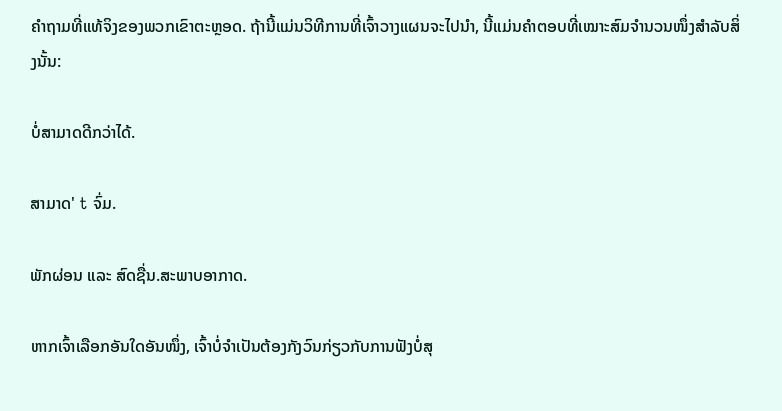ຄໍາຖາມທີ່ແທ້ຈິງຂອງພວກເຂົາຕະຫຼອດ. ຖ້ານີ້ແມ່ນວິທີການທີ່ເຈົ້າວາງແຜນຈະໄປນຳ, ນີ້ແມ່ນຄຳຕອບທີ່ເໝາະສົມຈຳນວນໜຶ່ງສຳລັບສິ່ງນັ້ນ:

ບໍ່ສາມາດດີກວ່າໄດ້.

ສາມາດ' t ຈົ່ມ.

ພັກຜ່ອນ ແລະ ສົດຊື່ນ.ສະພາບອາກາດ.

ຫາກເຈົ້າເລືອກອັນໃດອັນໜຶ່ງ, ເຈົ້າບໍ່ຈຳເປັນຕ້ອງກັງວົນກ່ຽວກັບການຟັງບໍ່ສຸ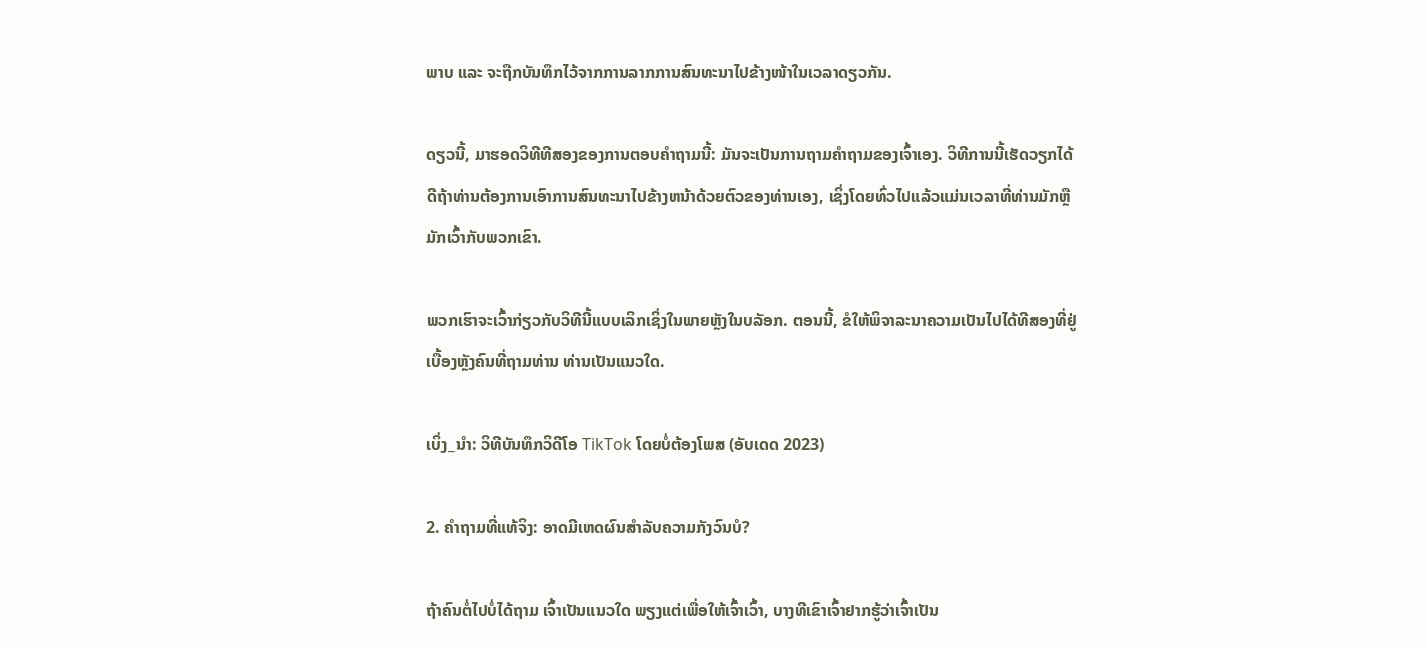ພາບ ແລະ ຈະຖືກບັນທຶກໄວ້ຈາກການລາກການສົນທະນາໄປຂ້າງໜ້າໃນເວລາດຽວກັນ.

ດຽວນີ້, ມາຮອດວິທີທີສອງຂອງການຕອບຄຳຖາມນີ້: ມັນຈະເປັນການຖາມຄຳຖາມຂອງເຈົ້າເອງ. ວິທີການນີ້ເຮັດວຽກໄດ້ດີຖ້າທ່ານຕ້ອງການເອົາການສົນທະນາໄປຂ້າງຫນ້າດ້ວຍຕົວຂອງທ່ານເອງ, ເຊິ່ງໂດຍທົ່ວໄປແລ້ວແມ່ນເວລາທີ່ທ່ານມັກຫຼືມັກເວົ້າກັບພວກເຂົາ.

ພວກເຮົາຈະເວົ້າກ່ຽວກັບວິທີນີ້ແບບເລິກເຊິ່ງໃນພາຍຫຼັງໃນບລັອກ. ຕອນນີ້, ຂໍໃຫ້ພິຈາລະນາຄວາມເປັນໄປໄດ້ທີສອງທີ່ຢູ່ເບື້ອງຫຼັງຄົນທີ່ຖາມທ່ານ ທ່ານເປັນແນວໃດ.

ເບິ່ງ_ນຳ: ວິທີບັນທຶກວິດີໂອ TikTok ໂດຍບໍ່ຕ້ອງໂພສ (ອັບເດດ 2023)

2. ຄໍາຖາມທີ່ແທ້ຈິງ: ອາດມີເຫດຜົນສໍາລັບຄວາມກັງວົນບໍ?

ຖ້າຄົນຕໍ່ໄປບໍ່ໄດ້ຖາມ ເຈົ້າເປັນແນວໃດ ພຽງແຕ່ເພື່ອໃຫ້ເຈົ້າເວົ້າ, ບາງທີເຂົາເຈົ້າຢາກຮູ້ວ່າເຈົ້າເປັນ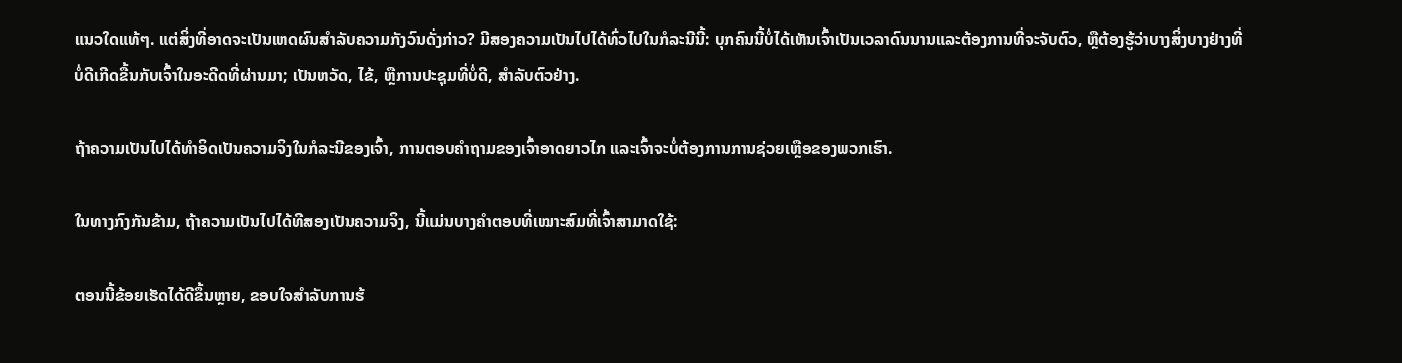ແນວໃດແທ້ໆ. ແຕ່ສິ່ງທີ່ອາດຈະເປັນເຫດຜົນສໍາລັບຄວາມກັງວົນດັ່ງກ່າວ? ມີສອງຄວາມເປັນໄປໄດ້ທົ່ວໄປໃນກໍລະນີນີ້: ບຸກຄົນນີ້ບໍ່ໄດ້ເຫັນເຈົ້າເປັນເວລາດົນນານແລະຕ້ອງການທີ່ຈະຈັບຕົວ, ຫຼືຕ້ອງຮູ້ວ່າບາງສິ່ງບາງຢ່າງທີ່ບໍ່ດີເກີດຂື້ນກັບເຈົ້າໃນອະດີດທີ່ຜ່ານມາ; ເປັນຫວັດ, ໄຂ້, ຫຼືການປະຊຸມທີ່ບໍ່ດີ, ສໍາລັບຕົວຢ່າງ.

ຖ້າຄວາມເປັນໄປໄດ້ທຳອິດເປັນຄວາມຈິງໃນກໍລະນີຂອງເຈົ້າ, ການຕອບຄຳຖາມຂອງເຈົ້າອາດຍາວໄກ ແລະເຈົ້າຈະບໍ່ຕ້ອງການການຊ່ວຍເຫຼືອຂອງພວກເຮົາ.

ໃນທາງກົງກັນຂ້າມ, ຖ້າຄວາມເປັນໄປໄດ້ທີສອງເປັນຄວາມຈິງ, ນີ້ແມ່ນບາງຄຳຕອບທີ່ເໝາະສົມທີ່ເຈົ້າສາມາດໃຊ້:

ຕອນນີ້ຂ້ອຍເຮັດໄດ້ດີຂຶ້ນຫຼາຍ, ຂອບໃຈສໍາລັບການຮ້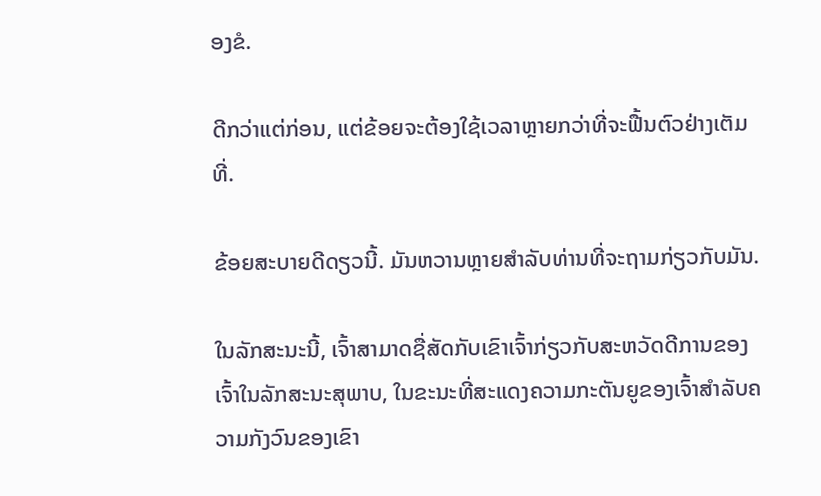ອງຂໍ.

ດີກວ່າແຕ່ກ່ອນ, ແຕ່ຂ້ອຍຈະຕ້ອງໃຊ້ເວລາຫຼາຍກວ່າທີ່ຈະຟື້ນຕົວຢ່າງເຕັມທີ່.

ຂ້ອຍສະບາຍດີດຽວນີ້. ມັນຫວານຫຼາຍສໍາລັບທ່ານທີ່ຈະຖາມກ່ຽວກັບມັນ.

ໃນລັກສະນະນີ້, ເຈົ້າສາມາດຊື່ສັດກັບເຂົາເຈົ້າກ່ຽວກັບສະຫວັດດີການຂອງເຈົ້າໃນລັກສະນະສຸພາບ, ໃນຂະນະທີ່ສະແດງຄວາມກະຕັນຍູຂອງເຈົ້າສໍາລັບຄວາມກັງວົນຂອງເຂົາ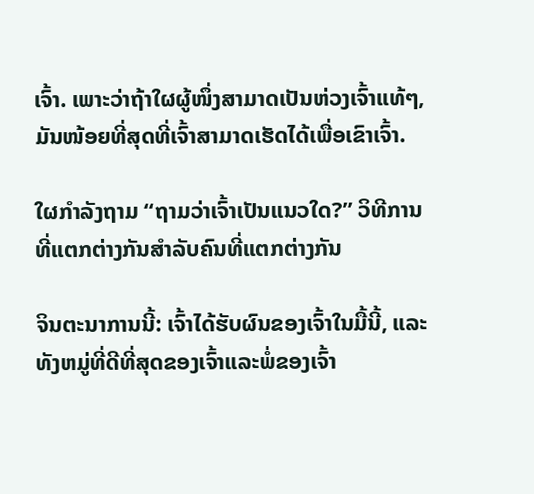ເຈົ້າ. ເພາະວ່າຖ້າໃຜຜູ້ໜຶ່ງສາມາດເປັນຫ່ວງເຈົ້າແທ້ໆ, ມັນໜ້ອຍທີ່ສຸດທີ່ເຈົ້າສາມາດເຮັດໄດ້ເພື່ອເຂົາເຈົ້າ.

ໃຜກຳລັງຖາມ “ຖາມວ່າເຈົ້າເປັນແນວໃດ?” ວິທີການທີ່ແຕກຕ່າງກັນສໍາລັບຄົນທີ່ແຕກຕ່າງກັນ

ຈິນຕະນາການນີ້: ເຈົ້າໄດ້ຮັບຜົນຂອງເຈົ້າໃນມື້ນີ້, ແລະທັງຫມູ່ທີ່ດີທີ່ສຸດຂອງເຈົ້າແລະພໍ່ຂອງເຈົ້າ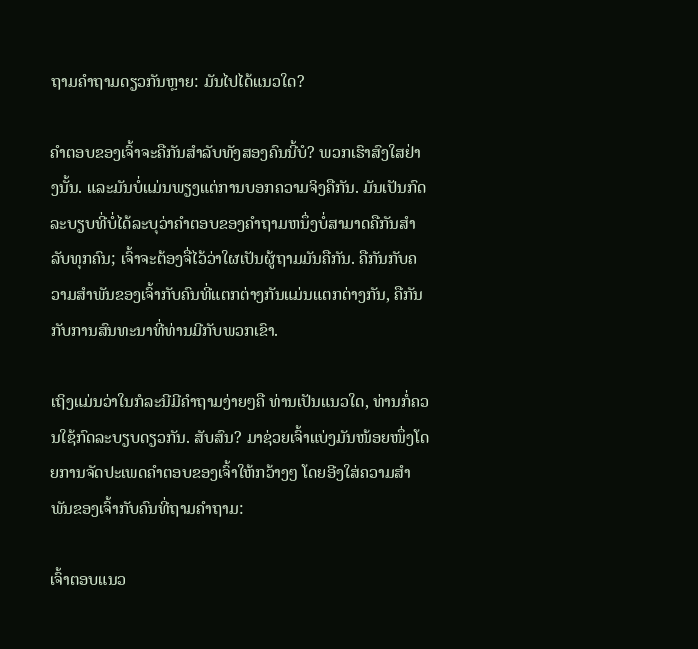ຖາມຄໍາຖາມດຽວກັນຫຼາຍ: ມັນໄປໄດ້ແນວໃດ?

ຄຳຕອບຂອງເຈົ້າຈະຄືກັນສຳລັບທັງສອງຄົນນີ້ບໍ? ພວກເຮົາສົງໃສຢ່າງນັ້ນ. ແລະມັນບໍ່ແມ່ນພຽງແຕ່ການບອກຄວາມຈິງຄືກັນ. ມັນເປັນກົດລະບຽບທີ່ບໍ່ໄດ້ລະບຸວ່າຄໍາຕອບຂອງຄໍາຖາມຫນຶ່ງບໍ່ສາມາດຄືກັນສໍາລັບທຸກຄົນ; ເຈົ້າຈະຕ້ອງຈື່ໄວ້ວ່າໃຜເປັນຜູ້ຖາມມັນຄືກັນ. ຄືກັນກັບຄວາມສໍາພັນຂອງເຈົ້າກັບຄົນທີ່ແຕກຕ່າງກັນແມ່ນແຕກຕ່າງກັນ, ຄືກັນກັບການສົນທະນາທີ່ທ່ານມີກັບພວກເຂົາ.

ເຖິງແມ່ນວ່າໃນກໍລະນີມີຄຳຖາມງ່າຍໆຄື ທ່ານເປັນແນວໃດ, ທ່ານກໍ່ຄວນໃຊ້ກົດລະບຽບດຽວກັນ. ສັບສົນ? ມາຊ່ວຍເຈົ້າແບ່ງມັນໜ້ອຍໜຶ່ງໂດຍການຈັດປະເພດຄຳຕອບຂອງເຈົ້າໃຫ້ກວ້າງໆ ໂດຍອີງໃສ່ຄວາມສຳພັນຂອງເຈົ້າກັບຄົນທີ່ຖາມຄຳຖາມ:

ເຈົ້າຕອບແນວ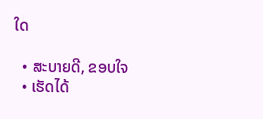ໃດ

  • ສະບາຍດີ, ຂອບໃຈ
  • ເຮັດໄດ້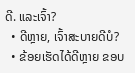ດີ. ແລະເຈົ້າ?
  • ດີຫຼາຍ, ເຈົ້າສະບາຍດີບໍ?
  • ຂ້ອຍເຮັດໄດ້ດີຫຼາຍ ຂອບ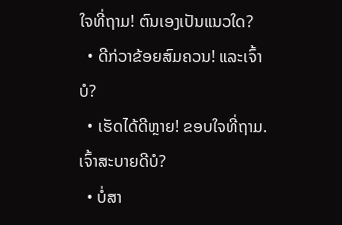ໃຈທີ່ຖາມ! ຕົນເອງເປັນແນວໃດ?
  • ດີກ່ວາຂ້ອຍສົມຄວນ! ແລະເຈົ້າບໍ?
  • ເຮັດໄດ້ດີຫຼາຍ! ຂອບໃຈທີ່ຖາມ. ເຈົ້າສະບາຍດີບໍ?
  • ບໍ່ສາ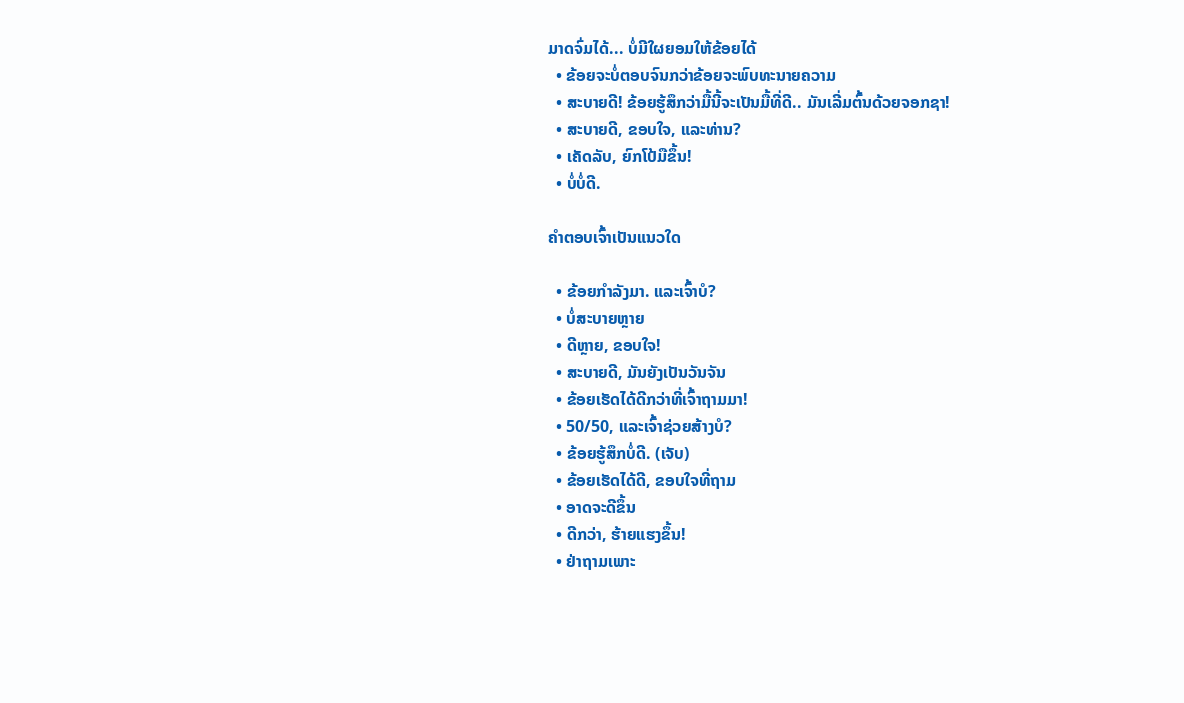ມາດຈົ່ມໄດ້... ບໍ່ມີໃຜຍອມໃຫ້ຂ້ອຍໄດ້
  • ຂ້ອຍຈະບໍ່ຕອບຈົນກວ່າຂ້ອຍຈະພົບທະນາຍຄວາມ
  • ສະບາຍດີ! ຂ້ອຍຮູ້ສຶກວ່າມື້ນີ້ຈະເປັນມື້ທີ່ດີ.. ມັນເລີ່ມຕົ້ນດ້ວຍຈອກຊາ!
  • ສະບາຍດີ, ຂອບໃຈ, ແລະທ່ານ?
  • ເຄັດລັບ, ຍົກໂປ້ມືຂຶ້ນ!
  • ບໍ່ບໍ່ດີ.

ຄຳຕອບເຈົ້າເປັນແນວໃດ

  • ຂ້ອຍກຳລັງມາ. ແລະເຈົ້າບໍ?
  • ບໍ່ສະບາຍຫຼາຍ
  • ດີຫຼາຍ, ຂອບໃຈ!
  • ສະບາຍດີ, ມັນຍັງເປັນວັນຈັນ
  • ຂ້ອຍເຮັດໄດ້ດີກວ່າທີ່ເຈົ້າຖາມມາ!
  • 50/50, ແລະເຈົ້າຊ່ວຍສ້າງບໍ?
  • ຂ້ອຍຮູ້ສຶກບໍ່ດີ. (ເຈັບ)
  • ຂ້ອຍເຮັດໄດ້ດີ, ຂອບໃຈທີ່ຖາມ
  • ອາດຈະດີຂຶ້ນ
  • ດີກວ່າ, ຮ້າຍແຮງຂຶ້ນ!
  • ຢ່າຖາມເພາະ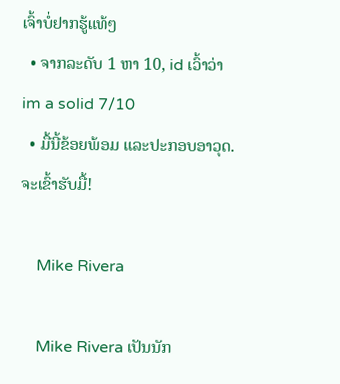ເຈົ້າບໍ່ຢາກຮູ້ແທ້ໆ
  • ຈາກລະດັບ 1 ຫາ 10, id ເວົ້າວ່າ im a solid 7/10
  • ມື້ນີ້ຂ້ອຍພ້ອມ ແລະປະກອບອາວຸດ. ຈະເຂົ້າຮັບມື້!

    Mike Rivera

    Mike Rivera ເປັນນັກ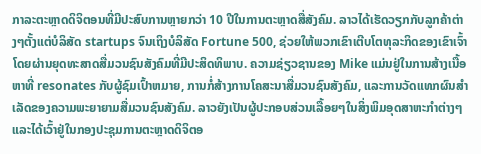ກາລະຕະຫຼາດດິຈິຕອນທີ່ມີປະສົບການຫຼາຍກວ່າ 10 ປີໃນການຕະຫຼາດສື່ສັງຄົມ. ລາວໄດ້ເຮັດວຽກກັບລູກຄ້າຕ່າງໆຕັ້ງແຕ່ບໍລິສັດ startups ຈົນເຖິງບໍລິສັດ Fortune 500, ຊ່ວຍໃຫ້ພວກເຂົາເຕີບໂຕທຸລະກິດຂອງເຂົາເຈົ້າໂດຍຜ່ານຍຸດທະສາດສື່ມວນຊົນສັງຄົມທີ່ມີປະສິດທິພາບ. ຄວາມຊ່ຽວຊານຂອງ Mike ແມ່ນຢູ່ໃນການສ້າງເນື້ອຫາທີ່ resonates ກັບຜູ້ຊົມເປົ້າຫມາຍ, ການກໍ່ສ້າງການໂຄສະນາສື່ມວນຊົນສັງຄົມ, ແລະການວັດແທກຜົນສໍາເລັດຂອງຄວາມພະຍາຍາມສື່ມວນຊົນສັງຄົມ. ລາວຍັງເປັນຜູ້ປະກອບສ່ວນເລື້ອຍໆໃນສິ່ງພິມອຸດສາຫະກໍາຕ່າງໆແລະໄດ້ເວົ້າຢູ່ໃນກອງປະຊຸມການຕະຫຼາດດິຈິຕອ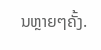ນຫຼາຍໆຄັ້ງ.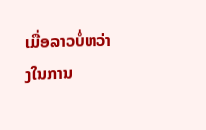ເມື່ອລາວບໍ່ຫວ່າງໃນການ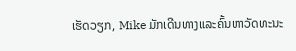ເຮັດວຽກ, Mike ມັກເດີນທາງແລະຄົ້ນຫາວັດທະນະ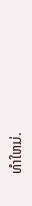ທໍາໃຫມ່.